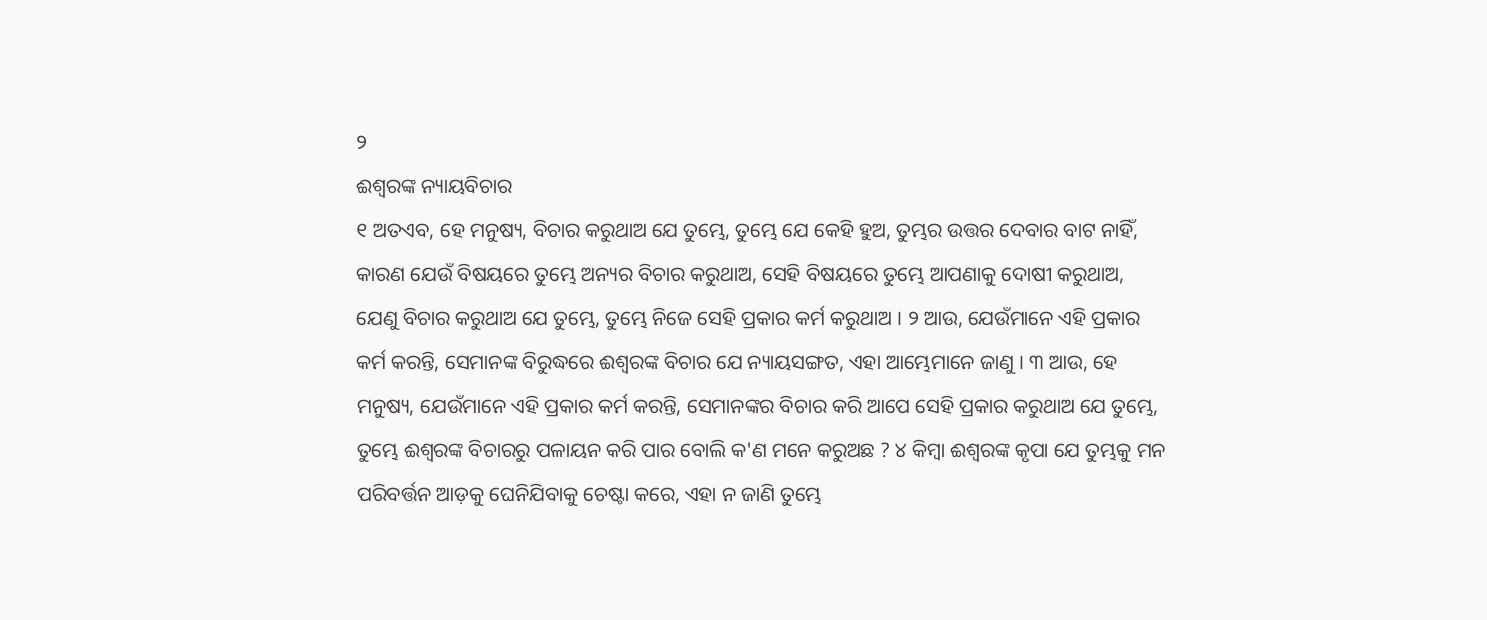୨
ଈଶ୍ୱରଙ୍କ ନ୍ୟାୟବିଚାର
୧ ଅତଏବ, ହେ ମନୁଷ୍ୟ, ବିଚାର କରୁଥାଅ ଯେ ତୁମ୍ଭେ, ତୁମ୍ଭେ ଯେ କେହି ହୁଅ, ତୁମ୍ଭର ଉତ୍ତର ଦେବାର ବାଟ ନାହିଁ, କାରଣ ଯେଉଁ ବିଷୟରେ ତୁମ୍ଭେ ଅନ୍ୟର ବିଚାର କରୁଥାଅ, ସେହି ବିଷୟରେ ତୁମ୍ଭେ ଆପଣାକୁ ଦୋଷୀ କରୁଥାଅ, ଯେଣୁ ବିଚାର କରୁଥାଅ ଯେ ତୁମ୍ଭେ, ତୁମ୍ଭେ ନିଜେ ସେହି ପ୍ରକାର କର୍ମ କରୁଥାଅ । ୨ ଆଉ, ଯେଉଁମାନେ ଏହି ପ୍ରକାର କର୍ମ କରନ୍ତି, ସେମାନଙ୍କ ବିରୁଦ୍ଧରେ ଈଶ୍ୱରଙ୍କ ବିଚାର ଯେ ନ୍ୟାୟସଙ୍ଗତ, ଏହା ଆମ୍ଭେମାନେ ଜାଣୁ । ୩ ଆଉ, ହେ ମନୁଷ୍ୟ, ଯେଉଁମାନେ ଏହି ପ୍ରକାର କର୍ମ କରନ୍ତି, ସେମାନଙ୍କର ବିଚାର କରି ଆପେ ସେହି ପ୍ରକାର କରୁଥାଅ ଯେ ତୁମ୍ଭେ, ତୁମ୍ଭେ ଈଶ୍ୱରଙ୍କ ବିଚାରରୁ ପଳାୟନ କରି ପାର ବୋଲି କ'ଣ ମନେ କରୁଅଛ ? ୪ କିମ୍ବା ଈଶ୍ୱରଙ୍କ କୃପା ଯେ ତୁମ୍ଭକୁ ମନ ପରିବର୍ତ୍ତନ ଆଡ଼କୁ ଘେନିଯିବାକୁ ଚେଷ୍ଟା କରେ, ଏହା ନ ଜାଣି ତୁମ୍ଭେ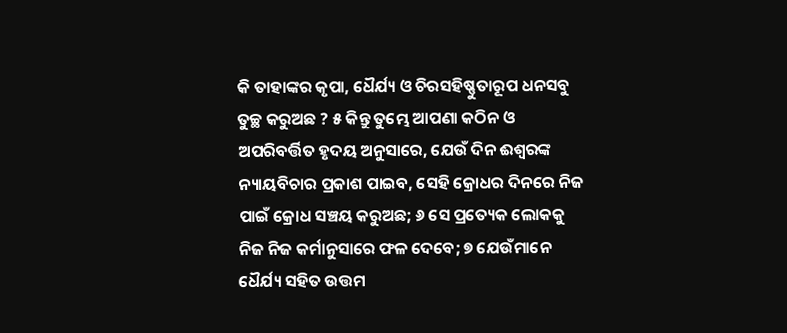କି ତାହାଙ୍କର କୃପା, ଧୈର୍ଯ୍ୟ ଓ ଚିରସହିଷ୍ଣୁତାରୂପ ଧନସବୁ ତୁଚ୍ଛ କରୁଅଛ ? ୫ କିନ୍ତୁ ତୁମ୍ଭେ ଆପଣା କଠିନ ଓ ଅପରିବର୍ତ୍ତିତ ହୃଦୟ ଅନୁସାରେ, ଯେଉଁ ଦିନ ଈଶ୍ୱରଙ୍କ ନ୍ୟାୟବିଚାର ପ୍ରକାଶ ପାଇବ, ସେହି କ୍ରୋଧର ଦିନରେ ନିଜ ପାଇଁ କ୍ରୋଧ ସଞ୍ଚୟ କରୁଅଛ; ୬ ସେ ପ୍ରତ୍ୟେକ ଲୋକକୁ ନିଜ ନିଜ କର୍ମାନୁସାରେ ଫଳ ଦେବେ; ୭ ଯେଉଁମାନେ ଧୈର୍ଯ୍ୟ ସହିତ ଉତ୍ତମ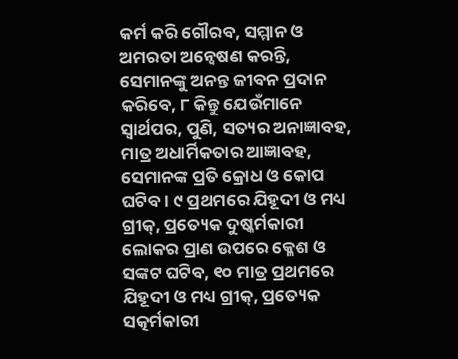କର୍ମ କରି ଗୌରବ, ସମ୍ମାନ ଓ ଅମରତା ଅନ୍ୱେଷଣ କରନ୍ତି, ସେମାନଙ୍କୁ ଅନନ୍ତ ଜୀବନ ପ୍ରଦାନ କରିବେ, ୮ କିନ୍ତୁ ଯେଉଁମାନେ ସ୍ୱାର୍ଥପର, ପୁଣି, ସତ୍ୟର ଅନାଜ୍ଞାବହ, ମାତ୍ର ଅଧାର୍ମିକତାର ଆଜ୍ଞାବହ, ସେମାନଙ୍କ ପ୍ରତି କ୍ରୋଧ ଓ କୋପ ଘଟିବ । ୯ ପ୍ରଥମରେ ଯିହୂଦୀ ଓ ମଧ୍ୟ ଗ୍ରୀକ୍, ପ୍ରତ୍ୟେକ ଦୁଷ୍କର୍ମକାରୀ ଲୋକର ପ୍ରାଣ ଉପରେ କ୍ଳେଶ ଓ ସଙ୍କଟ ଘଟିବ, ୧୦ ମାତ୍ର ପ୍ରଥମରେ ଯିହୂଦୀ ଓ ମଧ୍ୟ ଗ୍ରୀକ୍, ପ୍ରତ୍ୟେକ ସତ୍କର୍ମକାରୀ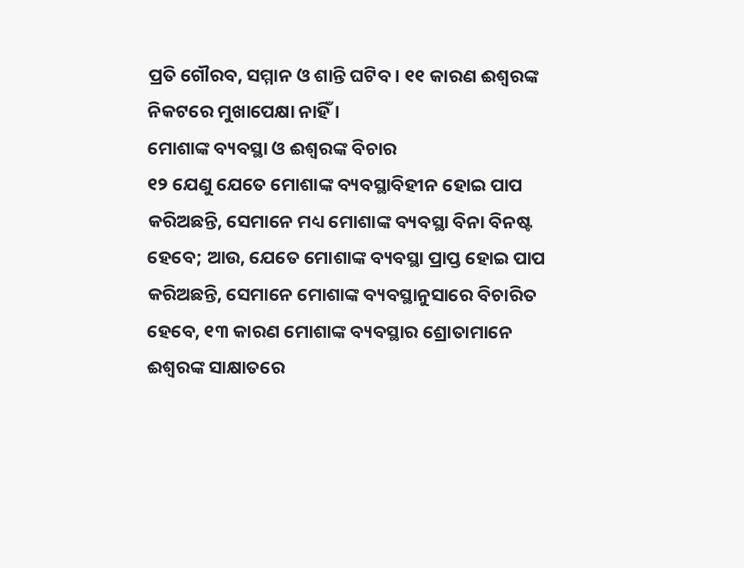ପ୍ରତି ଗୌରବ, ସମ୍ମାନ ଓ ଶାନ୍ତି ଘଟିବ । ୧୧ କାରଣ ଈଶ୍ୱରଙ୍କ ନିକଟରେ ମୁଖାପେକ୍ଷା ନାହିଁ ।
ମୋଶାଙ୍କ ବ୍ୟବସ୍ଥା ଓ ଈଶ୍ୱରଙ୍କ ବିଚାର
୧୨ ଯେଣୁ ଯେତେ ମୋଶାଙ୍କ ବ୍ୟବସ୍ଥାବିହୀନ ହୋଇ ପାପ କରିଅଛନ୍ତି, ସେମାନେ ମଧ୍ୟ ମୋଶାଙ୍କ ବ୍ୟବସ୍ଥା ବିନା ବିନଷ୍ଟ ହେବେ; ଆଉ, ଯେତେ ମୋଶାଙ୍କ ବ୍ୟବସ୍ଥା ପ୍ରାପ୍ତ ହୋଇ ପାପ କରିଅଛନ୍ତି, ସେମାନେ ମୋଶାଙ୍କ ବ୍ୟବସ୍ଥାନୁସାରେ ବିଚାରିତ ହେବେ, ୧୩ କାରଣ ମୋଶାଙ୍କ ବ୍ୟବସ୍ଥାର ଶ୍ରୋତାମାନେ ଈଶ୍ୱରଙ୍କ ସାକ୍ଷାତରେ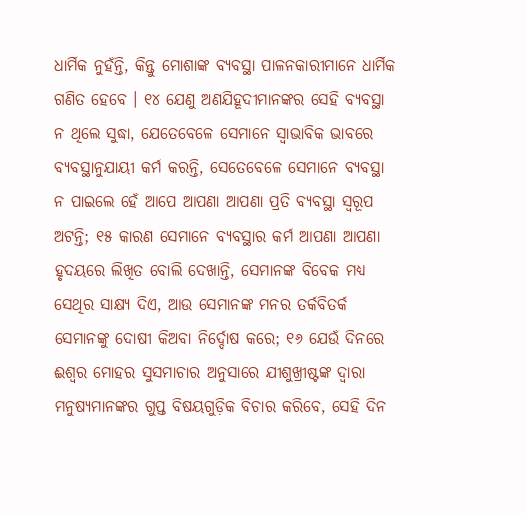ଧାର୍ମିକ ନୁହଁନ୍ତି, କିନ୍ତୁ ମୋଶାଙ୍କ ବ୍ୟବସ୍ଥା ପାଳନକାରୀମାନେ ଧାର୍ମିକ ଗଣିତ ହେବେ । ୧୪ ଯେଣୁ ଅଣଯିହୂଦୀମାନଙ୍କର ସେହି ବ୍ୟବସ୍ଥା ନ ଥିଲେ ସୁଦ୍ଧା, ଯେତେବେଳେ ସେମାନେ ସ୍ୱାଭାବିକ ଭାବରେ ବ୍ୟବସ୍ଥାନୁଯାୟୀ କର୍ମ କରନ୍ତି, ସେତେବେଳେ ସେମାନେ ବ୍ୟବସ୍ଥା ନ ପାଇଲେ ହେଁ ଆପେ ଆପଣା ଆପଣା ପ୍ରତି ବ୍ୟବସ୍ଥା ସ୍ୱରୂପ ଅଟନ୍ତି; ୧୫ କାରଣ ସେମାନେ ବ୍ୟବସ୍ଥାର କର୍ମ ଆପଣା ଆପଣା ହୃଦୟରେ ଲିଖିତ ବୋଲି ଦେଖାନ୍ତି, ସେମାନଙ୍କ ବିବେକ ମଧ୍ୟ ସେଥିର ସାକ୍ଷ୍ୟ ଦିଏ, ଆଉ ସେମାନଙ୍କ ମନର ତର୍କବିତର୍କ ସେମାନଙ୍କୁ ଦୋଷୀ କିଅବା ନିର୍ଦ୍ଦୋଷ କରେ; ୧୬ ଯେଉଁ ଦିନରେ ଈଶ୍ୱର ମୋହର ସୁସମାଚାର ଅନୁସାରେ ଯୀଶୁଖ୍ରୀଷ୍ଟଙ୍କ ଦ୍ୱାରା ମନୁଷ୍ୟମାନଙ୍କର ଗୁପ୍ତ ବିଷୟଗୁଡ଼ିକ ବିଚାର କରିବେ, ସେହି ଦିନ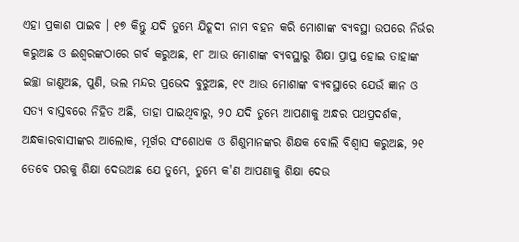ଏହା ପ୍ରକାଶ ପାଇବ । ୧୭ କିନ୍ତୁ ଯଦି ତୁମ୍ଭେ ଯିହୂଦୀ ନାମ ବହନ କରି ମୋଶାଙ୍କ ବ୍ୟବସ୍ଥା ଉପରେ ନିର୍ଭର କରୁଅଛ ଓ ଈଶ୍ୱରଙ୍କଠାରେ ଗର୍ବ କରୁଅଛ, ୧୮ ଆଉ ମୋଶାଙ୍କ ବ୍ୟବସ୍ଥାରୁ ଶିକ୍ଷା ପ୍ରାପ୍ତ ହୋଇ ତାହାଙ୍କ ଇଚ୍ଛା ଜାଣୁଅଛ, ପୁଣି, ଭଲ ମନ୍ଦର ପ୍ରଭେଦ ବୁଝୁଅଛ, ୧୯ ଆଉ ମୋଶାଙ୍କ ବ୍ୟବସ୍ଥାରେ ଯେଉଁ ଜ୍ଞାନ ଓ ସତ୍ୟ ବାସ୍ତବରେ ନିହିତ ଅଛି, ତାହା ପାଇଥିବାରୁ, ୨୦ ଯଦି ତୁମ୍ଭେ ଆପଣାକୁ ଅନ୍ଧର ପଥପ୍ରଦର୍ଶକ, ଅନ୍ଧକାରବାସୀଙ୍କର ଆଲୋକ, ମୂର୍ଖର ସଂଶୋଧକ ଓ ଶିଶୁମାନଙ୍କର ଶିକ୍ଷକ ବୋଲି ବିଶ୍ୱାସ କରୁଅଛ, ୨୧ ତେବେ ପରକୁ ଶିକ୍ଷା ଦେଉଅଛ ଯେ ତୁମ୍ଭେ, ତୁମ୍ଭେ କ'ଣ ଆପଣାକୁ ଶିକ୍ଷା ଦେଉ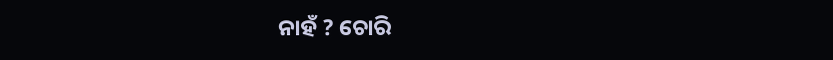ନାହଁ ? ଚୋରି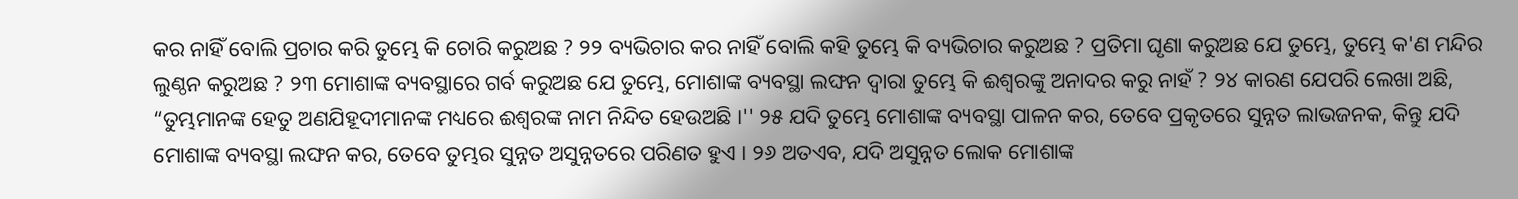କର ନାହିଁ ବୋଲି ପ୍ରଚାର କରି ତୁମ୍ଭେ କି ଚୋରି କରୁଅଛ ? ୨୨ ବ୍ୟଭିଚାର କର ନାହିଁ ବୋଲି କହି ତୁମ୍ଭେ କି ବ୍ୟଭିଚାର କରୁଅଛ ? ପ୍ରତିମା ଘୃଣା କରୁଅଛ ଯେ ତୁମ୍ଭେ, ତୁମ୍ଭେ କ'ଣ ମନ୍ଦିର ଲୁଣ୍ଠନ କରୁଅଛ ? ୨୩ ମୋଶାଙ୍କ ବ୍ୟବସ୍ଥାରେ ଗର୍ବ କରୁଅଛ ଯେ ତୁମ୍ଭେ, ମୋଶାଙ୍କ ବ୍ୟବସ୍ଥା ଲଙ୍ଘନ ଦ୍ୱାରା ତୁମ୍ଭେ କି ଈଶ୍ୱରଙ୍କୁ ଅନାଦର କରୁ ନାହଁ ? ୨୪ କାରଣ ଯେପରି ଲେଖା ଅଛି, “ତୁମ୍ଭମାନଙ୍କ ହେତୁ ଅଣଯିହୂଦୀମାନଙ୍କ ମଧ୍ୟରେ ଈଶ୍ୱରଙ୍କ ନାମ ନିନ୍ଦିତ ହେଉଅଛି ।'' ୨୫ ଯଦି ତୁମ୍ଭେ ମୋଶାଙ୍କ ବ୍ୟବସ୍ଥା ପାଳନ କର, ତେବେ ପ୍ରକୃତରେ ସୁନ୍ନତ ଲାଭଜନକ, କିନ୍ତୁ ଯଦି ମୋଶାଙ୍କ ବ୍ୟବସ୍ଥା ଲଙ୍ଘନ କର, ତେବେ ତୁମ୍ଭର ସୁନ୍ନତ ଅସୁନ୍ନତରେ ପରିଣତ ହୁଏ । ୨୬ ଅତଏବ, ଯଦି ଅସୁନ୍ନତ ଲୋକ ମୋଶାଙ୍କ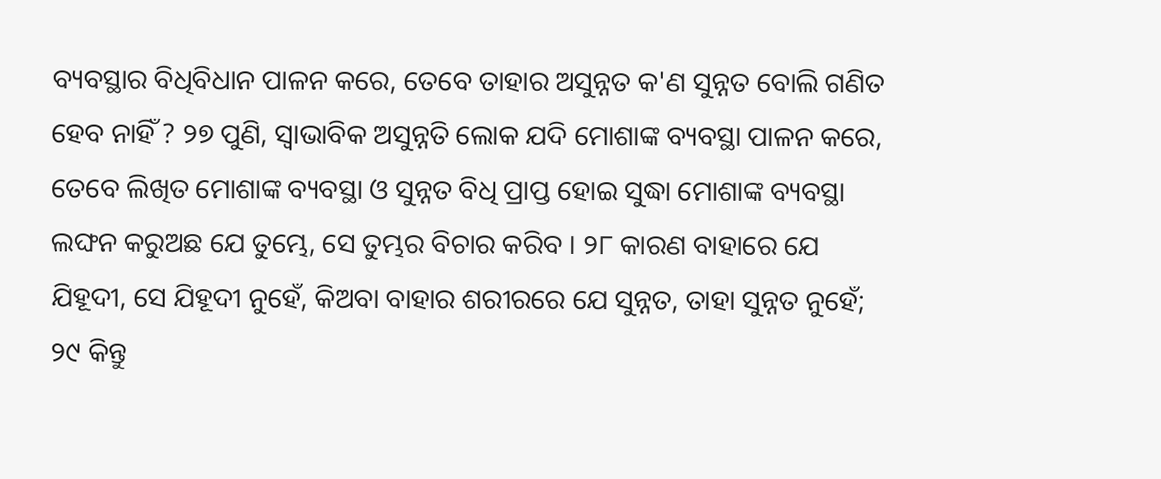ବ୍ୟବସ୍ଥାର ବିଧିବିଧାନ ପାଳନ କରେ, ତେବେ ତାହାର ଅସୁନ୍ନତ କ'ଣ ସୁନ୍ନତ ବୋଲି ଗଣିତ ହେବ ନାହିଁ ? ୨୭ ପୁଣି, ସ୍ୱାଭାବିକ ଅସୁନ୍ନତି ଲୋକ ଯଦି ମୋଶାଙ୍କ ବ୍ୟବସ୍ଥା ପାଳନ କରେ, ତେବେ ଲିଖିତ ମୋଶାଙ୍କ ବ୍ୟବସ୍ଥା ଓ ସୁନ୍ନତ ବିଧି ପ୍ରାପ୍ତ ହୋଇ ସୁଦ୍ଧା ମୋଶାଙ୍କ ବ୍ୟବସ୍ଥା ଲଙ୍ଘନ କରୁଅଛ ଯେ ତୁମ୍ଭେ, ସେ ତୁମ୍ଭର ବିଚାର କରିବ । ୨୮ କାରଣ ବାହାରେ ଯେ ଯିହୂଦୀ, ସେ ଯିହୂଦୀ ନୁହେଁ, କିଅବା ବାହାର ଶରୀରରେ ଯେ ସୁନ୍ନତ, ତାହା ସୁନ୍ନତ ନୁହେଁ; ୨୯ କିନ୍ତୁ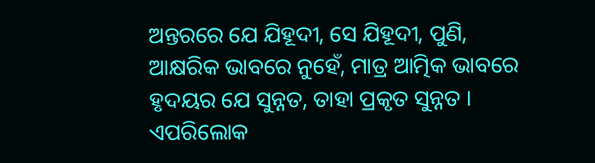ଅନ୍ତରରେ ଯେ ଯିହୂଦୀ, ସେ ଯିହୂଦୀ, ପୁଣି, ଆକ୍ଷରିକ ଭାବରେ ନୁହେଁ, ମାତ୍ର ଆତ୍ମିକ ଭାବରେ ହୃଦୟର ଯେ ସୁନ୍ନତ, ତାହା ପ୍ରକୃତ ସୁନ୍ନତ । ଏପରିଲୋକ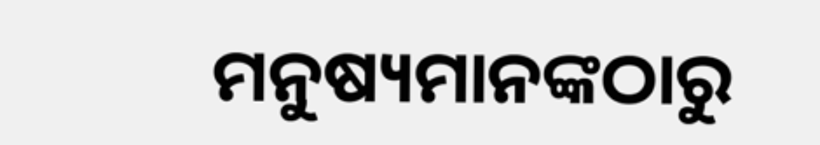ମନୁଷ୍ୟମାନଙ୍କଠାରୁ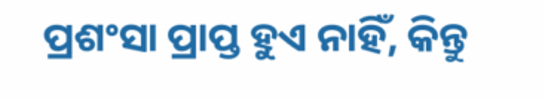ପ୍ରଶଂସା ପ୍ରାପ୍ତ ହୁଏ ନାହିଁ, କିନ୍ତୁ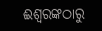ଈଶ୍ୱରଙ୍କଠାରୁ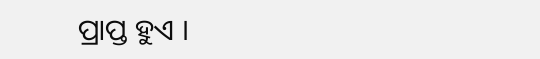ପ୍ରାପ୍ତ ହୁଏ ।